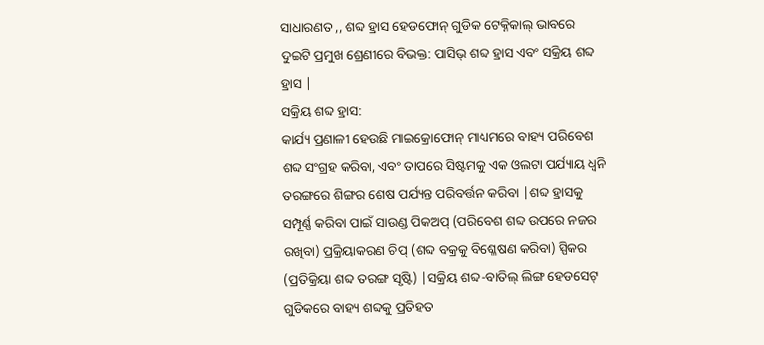ସାଧାରଣତ ,, ଶବ୍ଦ ହ୍ରାସ ହେଡଫୋନ୍ ଗୁଡିକ ଟେକ୍ନିକାଲ୍ ଭାବରେ ଦୁଇଟି ପ୍ରମୁଖ ଶ୍ରେଣୀରେ ବିଭକ୍ତ: ପାସିଭ୍ ଶବ୍ଦ ହ୍ରାସ ଏବଂ ସକ୍ରିୟ ଶବ୍ଦ ହ୍ରାସ |
ସକ୍ରିୟ ଶବ୍ଦ ହ୍ରାସ:
କାର୍ଯ୍ୟ ପ୍ରଣାଳୀ ହେଉଛି ମାଇକ୍ରୋଫୋନ୍ ମାଧ୍ୟମରେ ବାହ୍ୟ ପରିବେଶ ଶବ୍ଦ ସଂଗ୍ରହ କରିବା, ଏବଂ ତାପରେ ସିଷ୍ଟମକୁ ଏକ ଓଲଟା ପର୍ଯ୍ୟାୟ ଧ୍ୱନି ତରଙ୍ଗରେ ଶିଙ୍ଗର ଶେଷ ପର୍ଯ୍ୟନ୍ତ ପରିବର୍ତ୍ତନ କରିବା |ଶବ୍ଦ ହ୍ରାସକୁ ସମ୍ପୂର୍ଣ୍ଣ କରିବା ପାଇଁ ସାଉଣ୍ଡ ପିକଅପ୍ (ପରିବେଶ ଶବ୍ଦ ଉପରେ ନଜର ରଖିବା) ପ୍ରକ୍ରିୟାକରଣ ଚିପ୍ (ଶବ୍ଦ ବକ୍ରକୁ ବିଶ୍ଳେଷଣ କରିବା) ସ୍ପିକର (ପ୍ରତିକ୍ରିୟା ଶବ୍ଦ ତରଙ୍ଗ ସୃଷ୍ଟି) |ସକ୍ରିୟ ଶବ୍ଦ-ବାତିଲ୍ ଲିଙ୍ଗ ହେଡସେଟ୍ ଗୁଡିକରେ ବାହ୍ୟ ଶବ୍ଦକୁ ପ୍ରତିହତ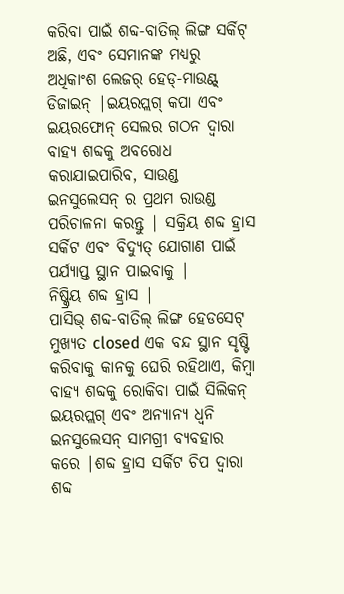କରିବା ପାଇଁ ଶବ୍ଦ-ବାତିଲ୍ ଲିଙ୍ଗ ସର୍କିଟ୍ ଅଛି, ଏବଂ ସେମାନଙ୍କ ମଧ୍ୟରୁ ଅଧିକାଂଶ ଲେଜର୍ ହେଡ୍-ମାଉଣ୍ଟ୍ ଡିଜାଇନ୍ |ଇୟରପ୍ଲଗ୍ କପା ଏବଂ ଇୟରଫୋନ୍ ସେଲର ଗଠନ ଦ୍ୱାରା ବାହ୍ୟ ଶବ୍ଦକୁ ଅବରୋଧ କରାଯାଇପାରିବ, ସାଉଣ୍ଡ ଇନସୁଲେସନ୍ ର ପ୍ରଥମ ରାଉଣ୍ଡ ପରିଚାଳନା କରନ୍ତୁ | ସକ୍ରିୟ ଶବ୍ଦ ହ୍ରାସ ସର୍କିଟ ଏବଂ ବିଦ୍ୟୁତ୍ ଯୋଗାଣ ପାଇଁ ପର୍ଯ୍ୟାପ୍ତ ସ୍ଥାନ ପାଇବାକୁ |
ନିଷ୍କ୍ରିୟ ଶବ୍ଦ ହ୍ରାସ |
ପାସିଭ୍ ଶବ୍ଦ-ବାତିଲ୍ ଲିଙ୍ଗ ହେଡସେଟ୍ ମୁଖ୍ୟତ closed ଏକ ବନ୍ଦ ସ୍ଥାନ ସୃଷ୍ଟି କରିବାକୁ କାନକୁ ଘେରି ରହିଥାଏ, କିମ୍ବା ବାହ୍ୟ ଶବ୍ଦକୁ ରୋକିବା ପାଇଁ ସିଲିକନ୍ ଇୟରପ୍ଲଗ୍ ଏବଂ ଅନ୍ୟାନ୍ୟ ଧ୍ୱନି ଇନସୁଲେସନ୍ ସାମଗ୍ରୀ ବ୍ୟବହାର କରେ |ଶବ୍ଦ ହ୍ରାସ ସର୍କିଟ ଚିପ ଦ୍ୱାରା ଶବ୍ଦ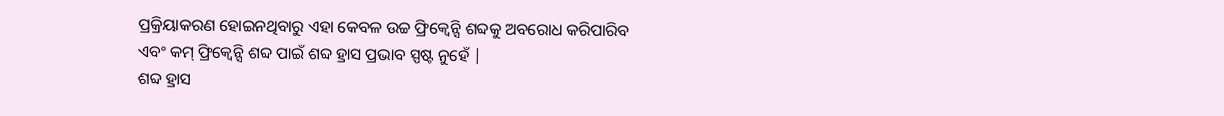ପ୍ରକ୍ରିୟାକରଣ ହୋଇନଥିବାରୁ ଏହା କେବଳ ଉଚ୍ଚ ଫ୍ରିକ୍ୱେନ୍ସି ଶବ୍ଦକୁ ଅବରୋଧ କରିପାରିବ ଏବଂ କମ୍ ଫ୍ରିକ୍ୱେନ୍ସି ଶବ୍ଦ ପାଇଁ ଶବ୍ଦ ହ୍ରାସ ପ୍ରଭାବ ସ୍ପଷ୍ଟ ନୁହେଁ |
ଶବ୍ଦ ହ୍ରାସ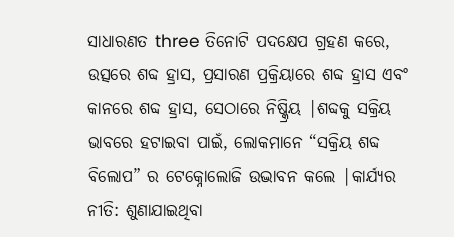ସାଧାରଣତ three ତିନୋଟି ପଦକ୍ଷେପ ଗ୍ରହଣ କରେ, ଉତ୍ସରେ ଶବ୍ଦ ହ୍ରାସ, ପ୍ରସାରଣ ପ୍ରକ୍ରିୟାରେ ଶବ୍ଦ ହ୍ରାସ ଏବଂ କାନରେ ଶବ୍ଦ ହ୍ରାସ, ସେଠାରେ ନିଷ୍କ୍ରିୟ |ଶବ୍ଦକୁ ସକ୍ରିୟ ଭାବରେ ହଟାଇବା ପାଇଁ, ଲୋକମାନେ “ସକ୍ରିୟ ଶବ୍ଦ ବିଲୋପ” ର ଟେକ୍ନୋଲୋଜି ଉଦ୍ଭାବନ କଲେ |କାର୍ଯ୍ୟର ନୀତି: ଶୁଣାଯାଇଥିବା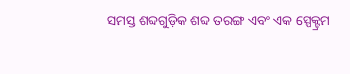ସମସ୍ତ ଶବ୍ଦଗୁଡ଼ିକ ଶବ୍ଦ ତରଙ୍ଗ ଏବଂ ଏକ ସ୍ପେକ୍ଟ୍ରମ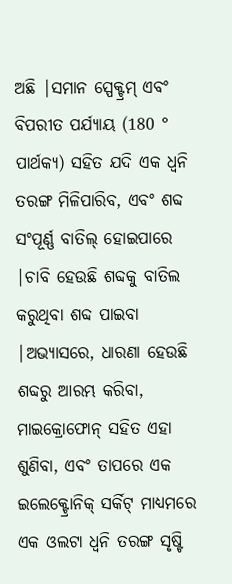ଅଛି |ସମାନ ସ୍ପେକ୍ଟ୍ରମ୍ ଏବଂ ବିପରୀତ ପର୍ଯ୍ୟାୟ (180 ° ପାର୍ଥକ୍ୟ) ସହିତ ଯଦି ଏକ ଧ୍ୱନି ତରଙ୍ଗ ମିଳିପାରିବ, ଏବଂ ଶବ୍ଦ ସଂପୂର୍ଣ୍ଣ ବାତିଲ୍ ହୋଇପାରେ |ଚାବି ହେଉଛି ଶବ୍ଦକୁ ବାତିଲ କରୁଥିବା ଶବ୍ଦ ପାଇବା |ଅଭ୍ୟାସରେ, ଧାରଣା ହେଉଛି ଶବ୍ଦରୁ ଆରମ୍ଭ କରିବା, ମାଇକ୍ରୋଫୋନ୍ ସହିତ ଏହା ଶୁଣିବା, ଏବଂ ତାପରେ ଏକ ଇଲେକ୍ଟ୍ରୋନିକ୍ ସର୍କିଟ୍ ମାଧ୍ୟମରେ ଏକ ଓଲଟା ଧ୍ୱନି ତରଙ୍ଗ ସୃଷ୍ଟି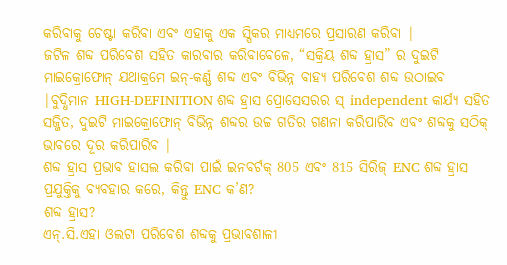କରିବାକୁ ଚେଷ୍ଟା କରିବା ଏବଂ ଏହାକୁ ଏକ ସ୍ପିକର ମାଧ୍ୟମରେ ପ୍ରସାରଣ କରିବା |
ଜଟିଳ ଶବ୍ଦ ପରିବେଶ ସହିତ କାରବାର କରିବାବେଳେ, “ସକ୍ରିୟ ଶବ୍ଦ ହ୍ରାସ” ର ଦୁଇଟି ମାଇକ୍ରୋଫୋନ୍ ଯଥାକ୍ରମେ ଇନ୍-କର୍ଣ୍ଣ ଶବ୍ଦ ଏବଂ ବିଭିନ୍ନ ବାହ୍ୟ ପରିବେଶ ଶବ୍ଦ ଉଠାଇବ |ବୁଦ୍ଧିମାନ HIGH-DEFINITION ଶବ୍ଦ ହ୍ରାସ ପ୍ରୋସେସରର ସ୍ independent କାର୍ଯ୍ୟ ସହିତ ସଜ୍ଜିତ, ଦୁଇଟି ମାଇକ୍ରୋଫୋନ୍ ବିଭିନ୍ନ ଶବ୍ଦର ଉଚ୍ଚ ଗତିର ଗଣନା କରିପାରିବ ଏବଂ ଶବ୍ଦକୁ ସଠିକ୍ ଭାବରେ ଦୂର କରିପାରିବ |
ଶବ୍ଦ ହ୍ରାସ ପ୍ରଭାବ ହାସଲ କରିବା ପାଇଁ ଇନବର୍ଟକ୍ 805 ଏବଂ 815 ସିରିଜ୍ ENC ଶବ୍ଦ ହ୍ରାସ ପ୍ରଯୁକ୍ତିକୁ ବ୍ୟବହାର କରେ, କିନ୍ତୁ ENC କ’ଣ?
ଶବ୍ଦ ହ୍ରାସ?
ଏନ୍.ସି.ଏହା ଓଲଟା ପରିବେଶ ଶବ୍ଦକୁ ପ୍ରଭାବଶାଳୀ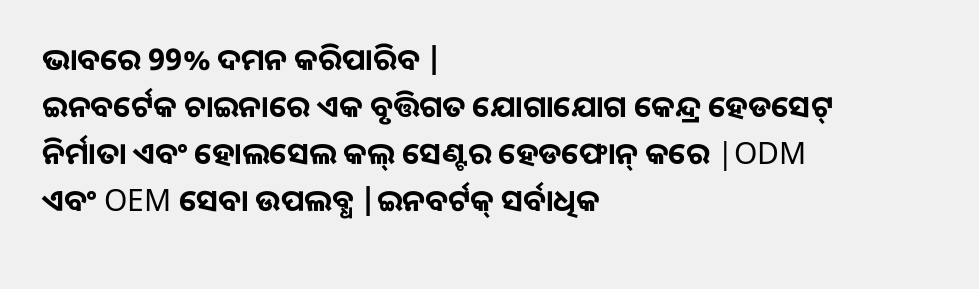ଭାବରେ 99% ଦମନ କରିପାରିବ |
ଇନବର୍ଟେକ ଚାଇନାରେ ଏକ ବୃତ୍ତିଗତ ଯୋଗାଯୋଗ କେନ୍ଦ୍ର ହେଡସେଟ୍ ନିର୍ମାତା ଏବଂ ହୋଲସେଲ କଲ୍ ସେଣ୍ଟର ହେଡଫୋନ୍ କରେ |ODM ଏବଂ OEM ସେବା ଉପଲବ୍ଧ |ଇନବର୍ଟକ୍ ସର୍ବାଧିକ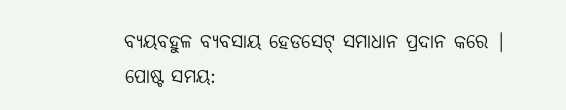ବ୍ୟୟବହୁଳ ବ୍ୟବସାୟ ହେଡସେଟ୍ ସମାଧାନ ପ୍ରଦାନ କରେ |
ପୋଷ୍ଟ ସମୟ: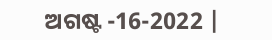ଅଗଷ୍ଟ -16-2022 |